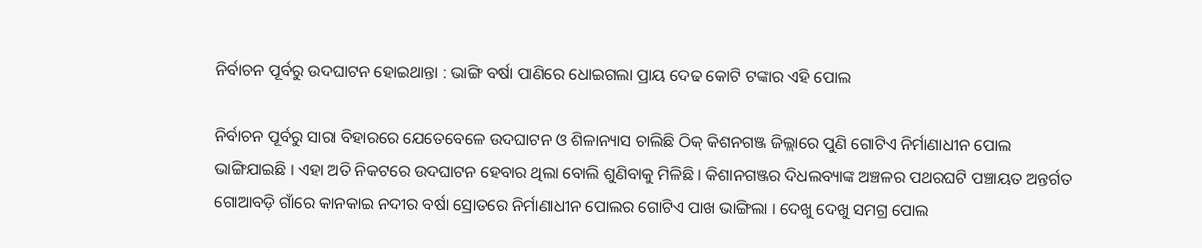ନିର୍ବାଚନ ପୂର୍ବରୁ ଉଦଘାଟନ ହୋଇଥାନ୍ତା : ଭାଙ୍ଗି ବର୍ଷା ପାଣିରେ ଧୋଇଗଲା ପ୍ରାୟ ଦେଢ କୋଟି ଟଙ୍କାର ଏହି ପୋଲ

ନିର୍ବାଚନ ପୂର୍ବରୁ ସାରା ବିହାରରେ ଯେତେବେଳେ ଉଦଘାଟନ ଓ ଶିଳାନ୍ୟାସ ଚାଲିଛି ଠିକ୍ କିଶନଗଞ୍ଜ ଜିଲ୍ଲାରେ ପୁଣି ଗୋଟିଏ ନିର୍ମାଣାଧୀନ ପୋଲ ଭାଙ୍ଗିଯାଇଛି । ଏହା ଅତି ନିକଟରେ ଉଦଘାଟନ ହେବାର ଥିଲା ବୋଲି ଶୁଣିବାକୁ ମିଳିଛି । କିଶାନଗଞ୍ଜର ଦିଧଲବ୍ୟାଙ୍କ ଅଞ୍ଚଳର ପଥରଘଟି ପଞ୍ଚାୟତ ଅନ୍ତର୍ଗତ ଗୋଆବଡ଼ି ଗାଁରେ କାନକାଇ ନଦୀର ବର୍ଷା ସ୍ରୋତରେ ନିର୍ମାଣାଧୀନ ପୋଲର ଗୋଟିଏ ପାଖ ଭାଙ୍ଗିଲା । ଦେଖୁ ଦେଖୁ ସମଗ୍ର ପୋଲ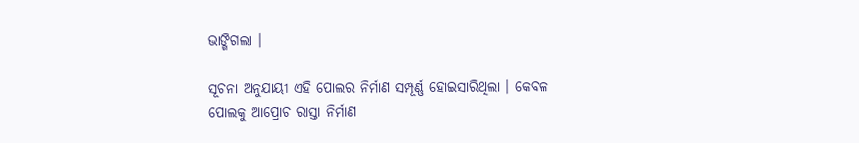ଭାଙ୍ଗିଗଲା ।

ସୂଚନା ଅନୁଯାୟୀ ଏହି ପୋଲର ନିର୍ମାଣ ସମ୍ପୂର୍ଣ୍ଣ ହୋଇସାରିଥିଲା । କେବଳ ପୋଲକୁ ଆପ୍ରୋଚ ରାସ୍ତା ନିର୍ମାଣ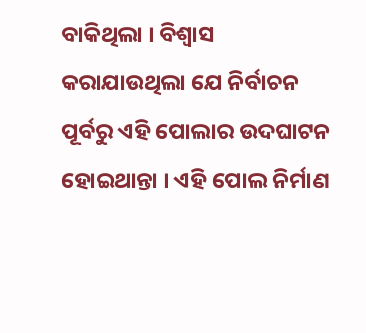ବାକିଥିଲା । ବିଶ୍ଵାସ କରାଯାଉଥିଲା ଯେ ନିର୍ବାଚନ ପୂର୍ବରୁ ଏହି ପୋଲାର ଉଦଘାଟନ ହୋଇଥାନ୍ତା । ଏହି ପୋଲ ନିର୍ମାଣ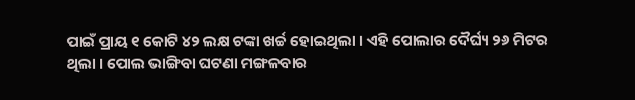ପାଇଁ ପ୍ରାୟ ୧ କୋଟି ୪୨ ଲକ୍ଷ ଟଙ୍କା ଖର୍ଚ୍ଚ ହୋଇଥିଲା । ଏହି ପୋଲାର ଦୈର୍ଘ୍ୟ ୨୬ ମିଟର ଥିଲା । ପୋଲ ଭାଙ୍ଗିବା ଘଟଣା ମଙ୍ଗଳବାର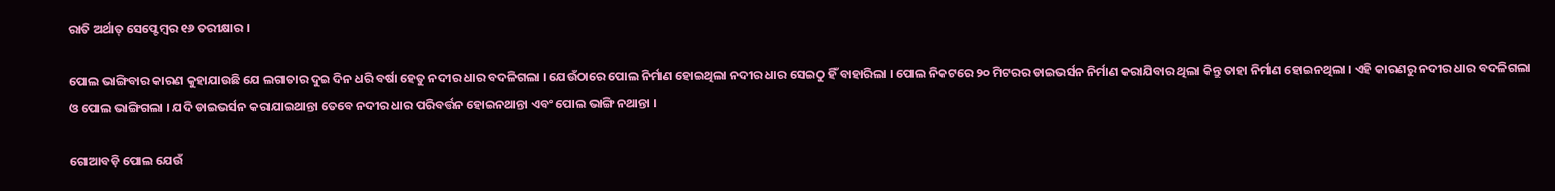ରାତି ଅର୍ଥାତ୍ ସେପ୍ଟେମ୍ବର ୧୬ ତରୀକ୍ଷାର ।

ପୋଲ ଭାଙ୍ଗିବାର କାରଣ କୁହାଯାଉଛି ଯେ ଲଗାତାର ଦୁଇ ଦିନ ଧରି ବର୍ଷା ହେତୁ ନଦୀର ଧାର ବଦଳିଗଲା । ଯେଉଁଠାରେ ପୋଲ ନିର୍ମାଣ ହୋଇଥିଲା ନଦୀର ଧାର ସେଇଠୁ ହିଁ ବାହାରିଲା । ପୋଲ ନିକଟରେ ୨୦ ମିଟରର ଡାଇଭର୍ସନ ନିର୍ମାଣ କରାଯିବାର ଥିଲା କିନ୍ତୁ ତାହା ନିର୍ମାଣ ହୋଇନଥିଲା । ଏହି କାରଣରୁ ନଦୀର ଧାର ବଦଳିଗଲା ଓ ପୋଲ ଭାଙ୍ଗିଗଲା । ଯଦି ଡାଇଭର୍ସନ କରାଯାଇଥାନ୍ତା ତେବେ ନଦୀର ଧାର ପରିବର୍ତ୍ତନ ହୋଇନଥାନ୍ତା ଏବଂ ପୋଲ ଭାଙ୍ଗି ନଥାନ୍ତା ।

ଗୋଆବଡ଼ି ପୋଲ ଯେଉଁ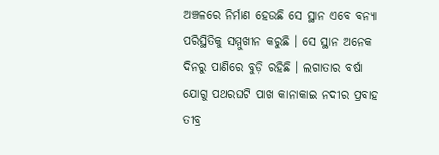ଅଞ୍ଚଳରେ ନିର୍ମାଣ ହେଉଛି ସେ ସ୍ଥାନ ଏବେ ବନ୍ୟା ପରିସ୍ଥିତିକୁ ସମ୍ମୁଖୀନ କରୁଛି । ସେ ସ୍ଥାନ ଅନେକ ଦିନରୁ ପାଣିରେ ବୁଡ଼ି ରହିଛି । ଲଗାତାର ବର୍ଷା ଯୋଗୁ ପଥରଘଟି ପାଖ କାନାକାଇ ନଦୀର ପ୍ରବାହ ତୀବ୍ର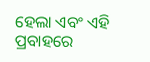ହେଲା ଏବଂ ଏହି ପ୍ରବାହରେ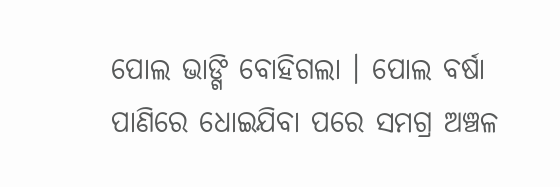ପୋଲ ଭାଙ୍ଗି ବୋହିଗଲା । ପୋଲ ବର୍ଷା ପାଣିରେ ଧୋଇଯିବା ପରେ ସମଗ୍ର ଅଞ୍ଚଳ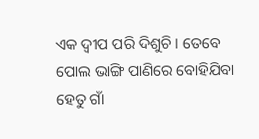ଏକ ଦ୍ୱୀପ ପରି ଦିଶୁଚି । ତେବେ ପୋଲ ଭାଙ୍ଗି ପାଣିରେ ବୋହିଯିବା ହେତୁ ଗାଁ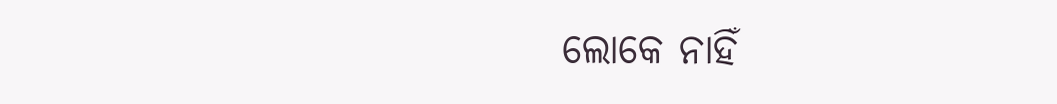ଲୋକେ ନାହିଁ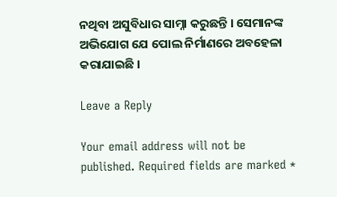ନଥିବା ଅସୁବିଧାର ସାମ୍ନା କରୁଛନ୍ତି । ସେମାନଙ୍କ ଅଭିଯୋଗ ଯେ ପୋଲ ନିର୍ମାଣରେ ଅବହେଳା କରାଯାଇଛି ।

Leave a Reply

Your email address will not be published. Required fields are marked *